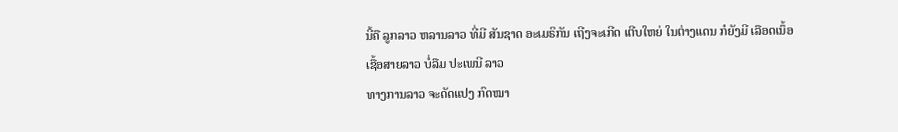ນີ້ຄື ລູກລາວ ຫລານລາວ ທີ່ມີ ສັນຊາດ ອະເມຣິກັນ ເຖີງຈະເກີດ ເຕີບໃຫຍ່ ໃນຕ່າງແດນ ກໍຍັງມີ ເລືອດເນຶ້ອ ເຊື້ອສາຍລາວ ບໍ່ລືມ ປະເພນີ ລາວ
ທາງການລາວ ຈະດັດແປງ ກົດໝາ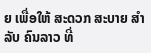ຍ ເພື່ອໃຫ້ ສະດວກ ສະບາຍ ສຳລັບ ຄົນລາວ ທີ່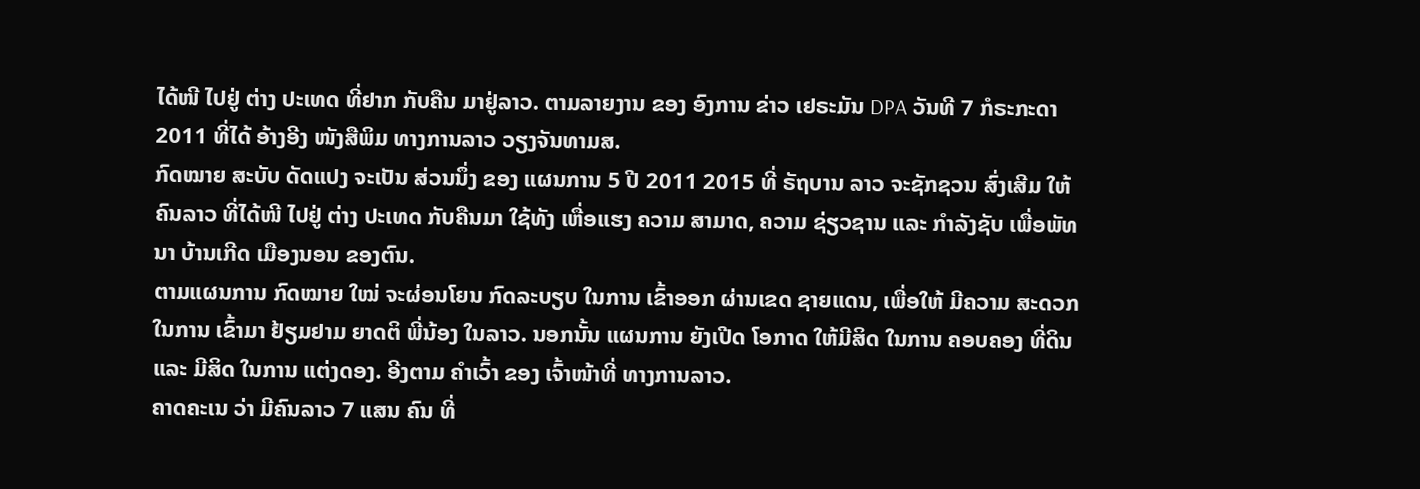ໄດ້ໜີ ໄປຢູ່ ຕ່າງ ປະເທດ ທີ່ຢາກ ກັບຄືນ ມາຢູ່ລາວ. ຕາມລາຍງານ ຂອງ ອົງການ ຂ່າວ ເຢຣະມັນ DPA ວັນທີ 7 ກໍຣະກະດາ 2011 ທີ່ໄດ້ ອ້າງອີງ ໜັງສືພິມ ທາງການລາວ ວຽງຈັນທາມສ.
ກົດໝາຍ ສະບັບ ດັດແປງ ຈະເປັນ ສ່ວນນຶ່ງ ຂອງ ແຜນການ 5 ປີ 2011 2015 ທີ່ ຣັຖບານ ລາວ ຈະຊັກຊວນ ສົ່ງເສີມ ໃຫ້ຄົນລາວ ທີ່ໄດ້ໜີ ໄປຢູ່ ຕ່າງ ປະເທດ ກັບຄືນມາ ໃຊ້ທັງ ເຫື່ອແຮງ ຄວາມ ສາມາດ, ຄວາມ ຊ່ຽວຊານ ແລະ ກໍາລັງຊັບ ເພື່ອພັທນາ ບ້ານເກີດ ເມືອງນອນ ຂອງຕົນ.
ຕາມແຜນການ ກົດໝາຍ ໃໝ່ ຈະຜ່ອນໂຍນ ກົດລະບຽບ ໃນການ ເຂົ້າອອກ ຜ່ານເຂດ ຊາຍແດນ, ເພື່ອໃຫ້ ມີຄວາມ ສະດວກ ໃນການ ເຂົ້າມາ ຢ້ຽມຢາມ ຍາດຕິ ພີ່ນ້ອງ ໃນລາວ. ນອກນັ້ນ ແຜນການ ຍັງເປີດ ໂອກາດ ໃຫ້ມີສິດ ໃນການ ຄອບຄອງ ທີ່ດິນ ແລະ ມີສິດ ໃນການ ແຕ່ງດອງ. ອີງຕາມ ຄໍາເວົ້າ ຂອງ ເຈົ້າໜ້າທີ່ ທາງການລາວ.
ຄາດຄະເນ ວ່າ ມີຄົນລາວ 7 ແສນ ຄົນ ທີ່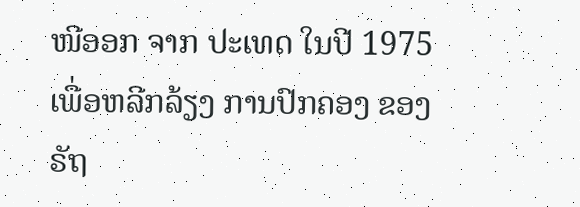ໜີອອກ ຈາກ ປະເທດ ໃນປີ 1975 ເພື່ອຫລີກລ້ຽງ ການປົກຄອງ ຂອງ ຣັຖ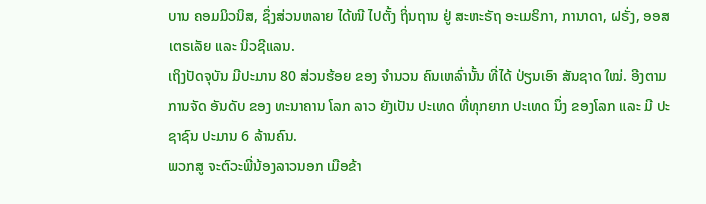ບານ ຄອມມິວນິສ, ຊຶ່ງສ່ວນຫລາຍ ໄດ້ໜີ ໄປຕັ້ງ ຖິ່ນຖານ ຢູ່ ສະຫະຣັຖ ອະເມຣິກາ, ການາດາ, ຝຣັ່ງ, ອອສເຕຣເລັຍ ແລະ ນິວຊີແລນ.
ເຖິງປັດຈຸບັນ ມີປະມານ 80 ສ່ວນຮ້ອຍ ຂອງ ຈໍານວນ ຄົນເຫລົ່ານັ້ນ ທີ່ໄດ້ ປ່ຽນເອົາ ສັນຊາດ ໃໝ່. ອີງຕາມ ການຈັດ ອັນດັບ ຂອງ ທະນາຄານ ໂລກ ລາວ ຍັງເປັນ ປະເທດ ທີ່ທຸກຍາກ ປະເທດ ນຶ່ງ ຂອງໂລກ ແລະ ມີ ປະຊາຊົນ ປະມານ 6 ລ້ານຄົນ.
ພວກສູ ຈະຕົວະພີ່ນ້ອງລາວນອກ ເມືອຂ້າ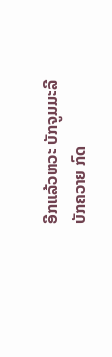ອີກແລ້ວຫວະ ບັກຈູມມະລີ
ບັກຄວາຍ ກົດ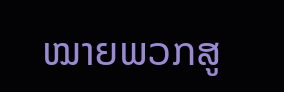ໝາຍພວກສູ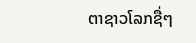ຕາຊາວໂລກຊື່ໆ